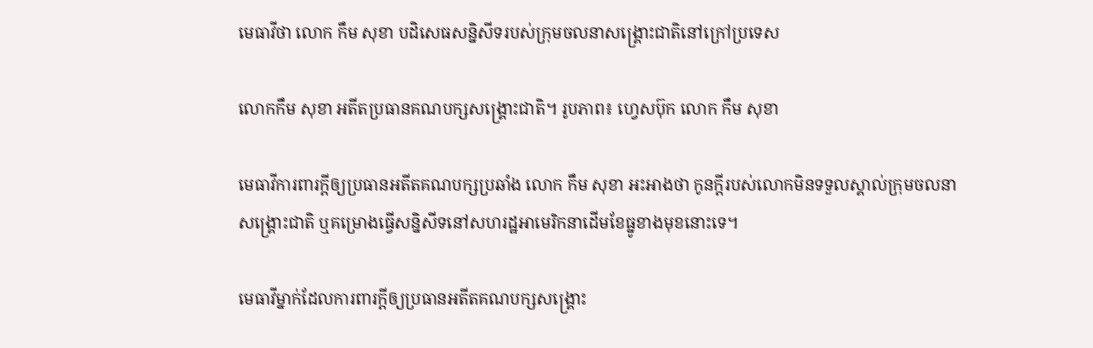មេធាវីថា លោក កឹម សុខា បដិសេធសន្និសីទរបស់ក្រុមចលនាសង្គ្រោះជាតិនៅក្រៅប្រទេស

លោកកឹម សុខា អតីតប្រធានគណបក្សសង្គ្រោះជាតិ។ រូបភាព៖ ហ្វេសប៊ុក លោក កឹម សុខា

មេធាវីការពារក្ដីឲ្យប្រធានអតីតគណបក្សប្រឆាំង លោក កឹម សុខា អះអាងថា កូនក្ដីរបស់លោកមិនទទួលស្គាល់ក្រុមចលនាសង្គ្រោះជាតិ ឬគម្រោងធ្វើសន្និសីទនៅសហរដ្ឋអាមេរិកនាដើមខែធ្នូខាងមុខនោះទេ។

មេធាវីម្នាក់ដែលការពារក្ដីឲ្យប្រធានអតីតគណបក្សសង្គ្រោះ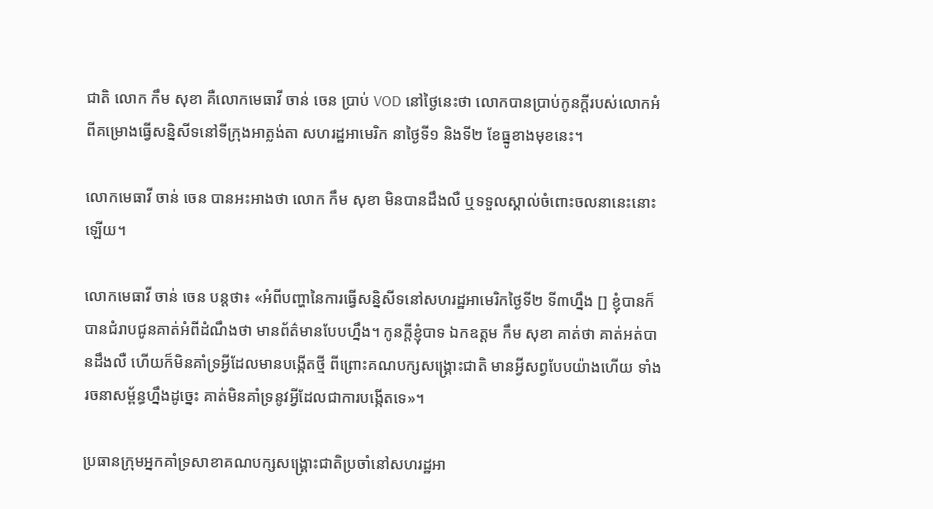ជាតិ លោក កឹម សុខា គឺលោកមេធាវី ចាន់ ចេន ប្រាប់ VOD នៅថ្ងៃនេះថា លោកបានប្រាប់កូនក្ដីរបស់លោកអំពីគម្រោងធ្វើសន្និសីទនៅទីក្រុងអាត្លង់តា សហរដ្ឋអាមេរិក នាថ្ងៃទី១ និងទី២ ខែធ្នូខាងមុខនេះ។

លោកមេធាវី ចាន់ ចេន បានអះអាងថា លោក កឹម សុខា មិនបានដឹងលឺ ឬទទួលស្គាល់ចំពោះចលនានេះនោះឡើយ។

លោកមេធាវី ចាន់ ចេន បន្ដថា៖ «អំពីបញ្ហានៃការធ្វើសន្និសីទនៅសហរដ្ឋអាមេរិកថ្ងៃទី២ ទី៣ហ្នឹង [] ខ្ញុំបានក៏បានជំរាបជូនគាត់អំពីដំណឹងថា មានព័ត៌មានបែបហ្នឹង។ កូនក្ដីខ្ញុំបាទ ឯកឧត្តម កឹម សុខា គាត់ថា គាត់អត់បានដឹងលឺ ហើយក៏មិនគាំទ្រអ្វីដែលមានបង្កើតថ្មី ពីព្រោះគណបក្សសង្គ្រោះជាតិ មានអ្វីសព្វបែបយ៉ាងហើយ ទាំងរចនាសម្ព័ន្ធហ្នឹងដូច្នេះ គាត់មិនគាំទ្រនូវអ្វីដែលជាការបង្កើតទេ»។

ប្រធានក្រុមអ្នកគាំទ្រសាខាគណបក្សសង្គ្រោះជាតិប្រចាំនៅសហរដ្ឋអា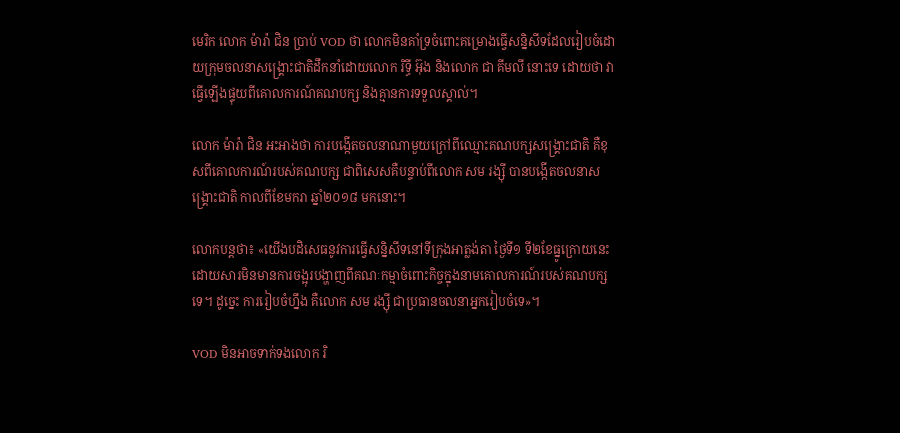មេរិក លោក ម៉ារ៉ា ជិន ប្រាប់ VOD ថា លោកមិនគាំទ្រចំពោះគម្រោងធ្វើសន្និសីទដែលរៀបចំដោយក្រុមចលនាសង្គ្រោះជាតិដឹកនាំដោយលោក រិទ្ធី អ៊ុង និងលោក ជា គីមលី នោះទេ ដោយថា វាធ្វើឡើងផ្ទុយពីគោលការណ៍គណបក្ស និងគ្មានការទទួលស្គាល់។

លោក ម៉ារ៉ា ជិន អះអាងថា ការបង្កើតចលនាណាមួយក្រៅពីឈ្មោះគណបក្សសង្គ្រោះជាតិ គឺខុសពីគោលការណ៍របស់គណបក្ស ជាពិសេសគឺបន្ទាប់ពីលោក សម រង្ស៊ី បានបង្កើតចលនាសង្គ្រោះជាតិ កាលពីខែមករា ឆ្នាំ២០១៨ មកនោះ។

លោកបន្ដថា៖ «យើងបដិសេធនូវការធ្វើសន្និសីទនៅទីក្រុងអាត្លង់តា ថ្ងៃទី១ ទី២ខែធ្នូក្រោយនេះ ដោយសារមិនមានការចង្អុរបង្ហាញពីគណៈកម្មាចំពោះកិច្ចក្នុងនាមគោលការណ៍របស់គណបក្សទេ។ ដូច្នេះ ការរៀបចំហ្នឹង គឺលោក សម រង្ស៊ី ជាប្រធានចលនាអ្នករៀបចំទេ»។

VOD មិនអាចទាក់ទងលោក រិ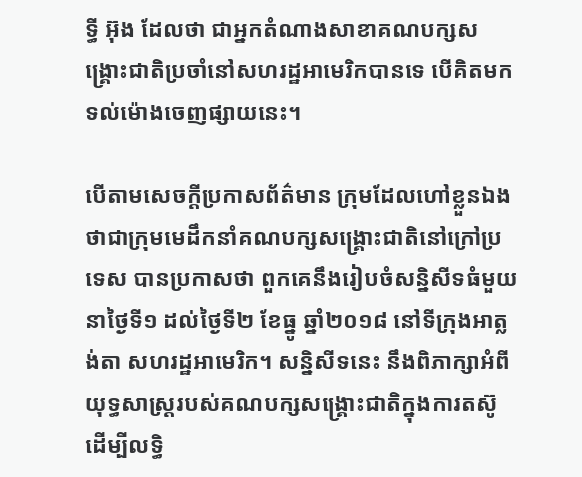ទ្ធី អ៊ុង ដែលថា ជាអ្នកតំណាងសាខាគណបក្សសង្គ្រោះជាតិប្រចាំនៅសហរដ្ឋអាមេរិកបានទេ បើគិតមកទល់ម៉ោងចេញផ្សាយនេះ។

បើតាមសេចក្ដីប្រកាសព័ត៌មាន ក្រុមដែលហៅខ្លួនឯងថាជាក្រុមមេដឹកនាំគណបក្សសង្គ្រោះជាតិនៅក្រៅប្រទេស បានប្រកាសថា ពួកគេនឹងរៀបចំសន្និសីទធំមួយ នាថ្ងៃទី១ ដល់ថ្ងៃទី២ ខែធ្នូ ឆ្នាំ២០១៨ នៅទីក្រុងអាត្លង់តា សហរដ្ឋអាមេរិក។ សន្និសីទនេះ នឹងពិភាក្សាអំពីយុទ្ធសាស្ដ្ររបស់គណបក្សសង្គ្រោះជាតិក្នុងការតស៊ូ ដើម្បីលទ្ធិ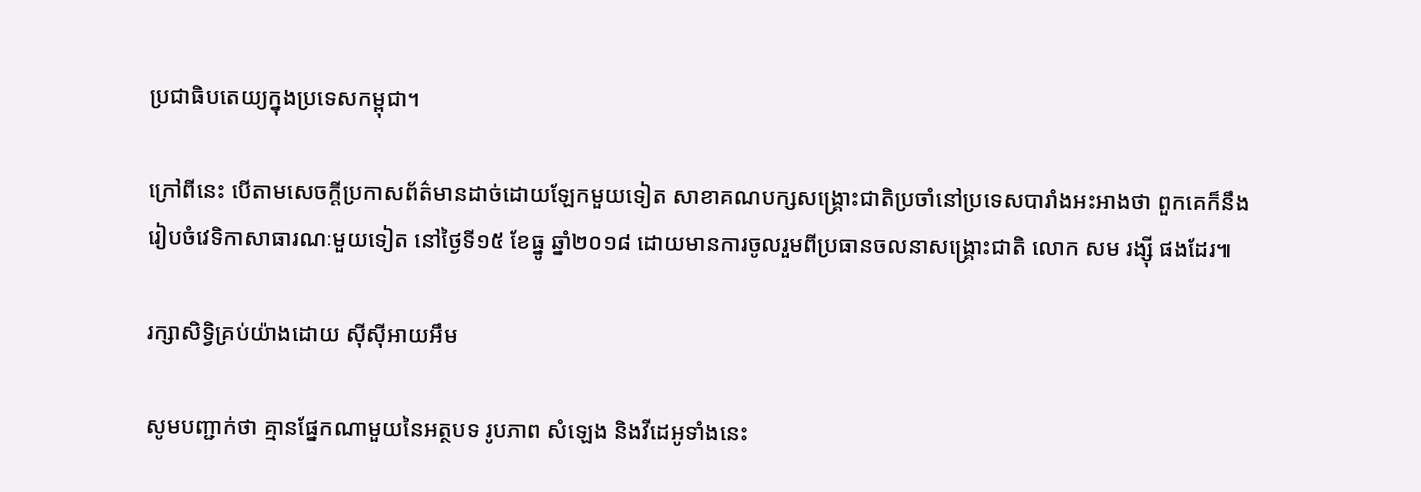ប្រជាធិបតេយ្យក្នុងប្រទេសកម្ពុជា។

ក្រៅពីនេះ បើតាមសេចក្ដីប្រកាសព័ត៌មានដាច់ដោយឡែកមួយទៀត សាខាគណបក្សសង្គ្រោះជាតិប្រចាំនៅប្រទេសបារាំងអះអាងថា ពួកគេក៏នឹងរៀបចំវេទិកាសាធារណៈមួយទៀត នៅថ្ងៃទី១៥ ខែធ្នូ ឆ្នាំ២០១៨ ដោយមានការចូលរួមពីប្រធានចលនាសង្គ្រោះជាតិ លោក សម រង្ស៊ី ផងដែរ៕

រក្សាសិទ្វិគ្រប់យ៉ាងដោយ ស៊ីស៊ីអាយអឹម

សូមបញ្ជាក់ថា គ្មានផ្នែកណាមួយនៃអត្ថបទ រូបភាព សំឡេង និងវីដេអូទាំងនេះ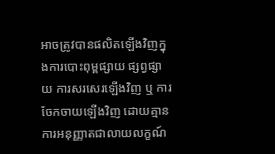អាចត្រូវបានផលិតឡើងវិញក្នុងការបោះពុម្ពផ្សាយ ផ្សព្វផ្សាយ ការសរសេរឡើងវិញ ឬ ការចែកចាយឡើងវិញ ដោយគ្មានការអនុញ្ញាតជាលាយលក្ខណ៍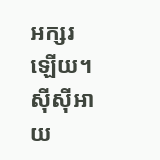អក្សរឡើយ។
ស៊ីស៊ីអាយ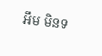អឹម មិនទ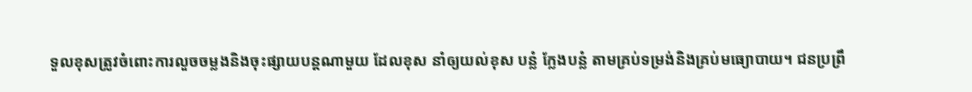ទួលខុសត្រូវចំពោះការលួចចម្លងនិងចុះផ្សាយបន្តណាមួយ ដែលខុស នាំឲ្យយល់ខុស បន្លំ ក្លែងបន្លំ តាមគ្រប់ទម្រង់និងគ្រប់មធ្យោបាយ។ ជនប្រព្រឹ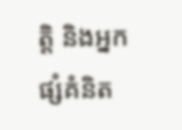ត្តិ និងអ្នកផ្សំគំនិត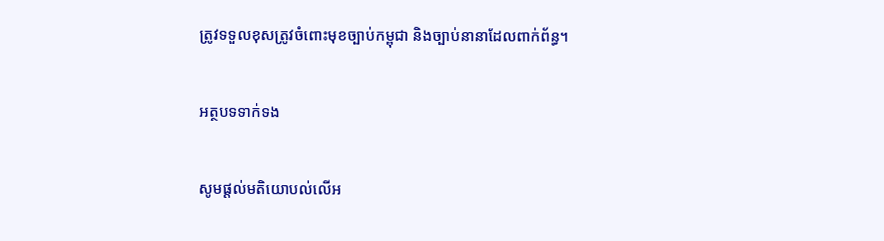ត្រូវទទួលខុសត្រូវចំពោះមុខច្បាប់កម្ពុជា និងច្បាប់នានាដែលពាក់ព័ន្ធ។

អត្ថបទទាក់ទង

សូមផ្ដល់មតិយោបល់លើអ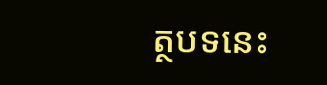ត្ថបទនេះ